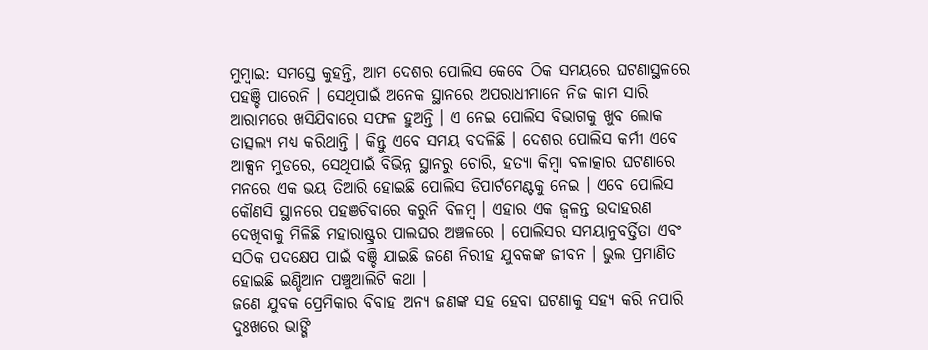ମୁମ୍ବାଇ: ସମସ୍ତେ କୁହନ୍ତି, ଆମ ଦେଶର ପୋଲିସ କେବେ ଠିକ ସମୟରେ ଘଟଣାସ୍ଥଳରେ ପହଞ୍ଚି ପାରେନି । ସେଥିପାଇଁ ଅନେକ ସ୍ଥାନରେ ଅପରାଧୀମାନେ ନିଜ କାମ ସାରି ଆରାମରେ ଖସିଯିବାରେ ସଫଳ ହୁଅନ୍ତି । ଏ ନେଇ ପୋଲିସ ବିଭାଗକୁ ଖୁବ ଲୋକ ତାତ୍ସଲ୍ୟ ମଧ୍ୟ କରିଥାନ୍ତି । କିନ୍ତୁ ଏବେ ସମୟ ବଦଳିଛି । ଦେଶର ପୋଲିସ କର୍ମୀ ଏବେ ଆକ୍ସନ ମୁଡରେ, ସେଥିପାଇଁ ବିଭିନ୍ନ ସ୍ଥାନରୁ ଚୋରି, ହତ୍ୟା କିମ୍ବା ବଳାତ୍କାର ଘଟଣାରେ ମନରେ ଏକ ଭୟ ତିଆରି ହୋଇଛି ପୋଲିସ ଡିପାର୍ଟମେଣ୍ଟକୁ ନେଇ । ଏବେ ପୋଲିସ କୌଣସି ସ୍ଥାନରେ ପହଞଚିବାରେ କରୁନି ବିଳମ୍ବ । ଏହାର ଏକ ଜ୍ୱଳନ୍ତ ଉଦାହରଣ ଦେଖିବାକୁ ମିଳିଛି ମହାରାଷ୍ଟ୍ରର ପାଲଘର ଅଞ୍ଚଳରେ । ପୋଲିସର ସମୟାନୁବର୍ତ୍ତିତା ଏବଂ ସଠିକ ପଦକ୍ଷେପ ପାଇଁ ବଞ୍ଚି ଯାଇଛି ଜଣେ ନିରୀହ ଯୁବକଙ୍କ ଜୀବନ । ଭୁଲ ପ୍ରମାଣିତ ହୋଇଛି ଇଣ୍ଡିଆନ ପଞ୍ଚୁଆଲିଟି କଥା ।
ଜଣେ ଯୁବକ ପ୍ରେମିକାର ବିବାହ ଅନ୍ୟ ଜଣଙ୍କ ସହ ହେବା ଘଟଣାକୁ ସହ୍ୟ କରି ନପାରି ଦୁଃଖରେ ଭାଙ୍ଗି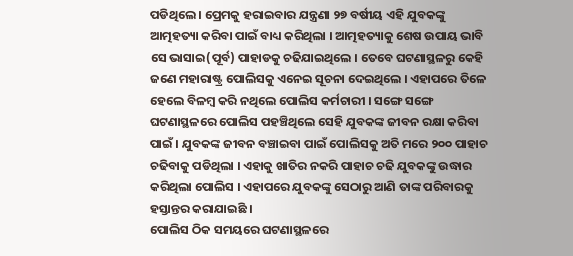ପଡିଥିଲେ । ପ୍ରେମକୁ ହରାଇବାର ଯନ୍ତ୍ରଣା ୨୭ ବର୍ଷୀୟ ଏହି ଯୁବକଙ୍କୁ ଆତ୍ମହତ୍ୟା କରିବା ପାଇଁ ବାଧ୍ୟ କରିଥିଲା । ଆତ୍ମହତ୍ୟାକୁ ଶେଷ ଉପାୟ ଭାବି ସେ ଭାସାଇ(ପୂର୍ବ) ପାହାଡକୁ ଚଢିଯାଇଥିଲେ । ତେବେ ଘଟଣାସ୍ଥଳରୁ କେହି ଜଣେ ମହାରାଷ୍ଟ୍ର ପୋଲିସକୁ ଏନେଇ ସୂଚନା ଦେଇଥିଲେ । ଏହାପରେ ତିଳେ ହେଲେ ବିଳମ୍ବ କରି ନଥିଲେ ପୋଲିସ କର୍ମଚାରୀ । ସଙ୍ଗେ ସଙ୍ଗେ ଘଟଣାସ୍ଥଳରେ ପୋଲିସ ପହଞ୍ଚିଥିଲେ ସେହି ଯୁବକଙ୍କ ଜୀବନ ରକ୍ଷା କରିବା ପାଇଁ । ଯୁବକଙ୍କ ଜୀବନ ବଞ୍ଚାଇବା ପାଇଁ ପୋଲିସକୁ ଅତି ମରେ ୨୦୦ ପାହାଚ ଚଢିବାକୁ ପଡିଥିଲା । ଏହାକୁ ଖାତିର ନକରି ପାହାଚ ଚଢି ଯୁବକଙ୍କୁ ଉଦ୍ଧାର କରିଥିଲା ପୋଲିସ । ଏହାପରେ ଯୁବକଙ୍କୁ ସେଠାରୁ ଆଣି ତାଙ୍କ ପରିବାରକୁ ହସ୍ତାନ୍ତର କରାଯାଇଛି ।
ପୋଲିସ ଠିକ ସମୟରେ ଘଟଣାସ୍ଥଳରେ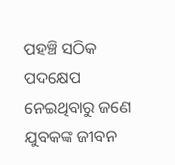ପହଞ୍ଚି ସଠିକ ପଦକ୍ଷେପ ନେଇଥିବାରୁ ଜଣେ ଯୁବକଙ୍କ ଜୀବନ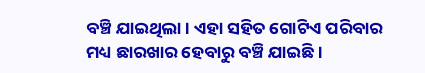ବଞ୍ଚି ଯାଇଥିଲା । ଏହା ସହିତ ଗୋଟିଏ ପରିବାର ମଧ୍ୟ ଛାରଖାର ହେବାରୁ ବଞ୍ଚି ଯାଇଛି ।